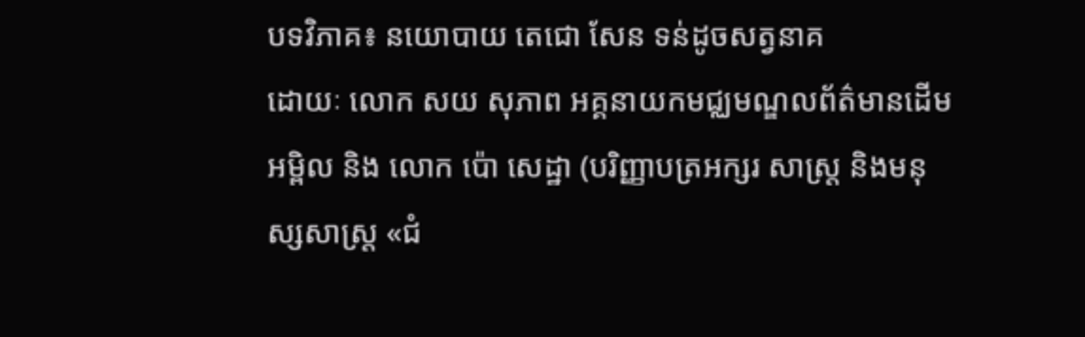បទវិភាគ៖ នយោបាយ តេជោ សែន ទន់ដូចសត្វនាគ
ដោយៈ លោក សយ សុភាព អគ្គនាយកមជ្ឈមណ្ឌលព័ត៌មានដើមអម្ពិល និង លោក ប៉ោ សេដ្ឋា (បរិញ្ញាបត្រអក្សរ សាស្រ្ត និងមនុស្សសាស្រ្ត «ជំ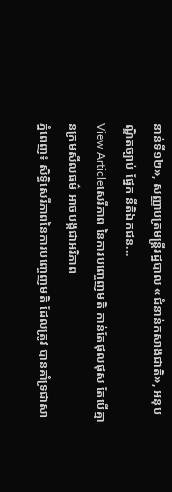នាន់ទី១២», សញ្ញាបត្រមន្រ្តីរដ្ឋបាល «ជំនាន់កសាងជាតិ», អនុបណ្ឌិតច្បាប់ ផ្នែក នីតិឯកជន...
View Articleសេរីភាព នៃការបញ្ចេញមតិ កាន់តែផុលផុស តែបើគ្មានក្រមសីលធម៌ អាចបង្កជាអរិភាព
ភ្នំពេញ៖ សិទ្ធិសេរីភាពនៃការបញ្ចេញមតិ ដែលត្រូវ បានគាំទ្រជាសា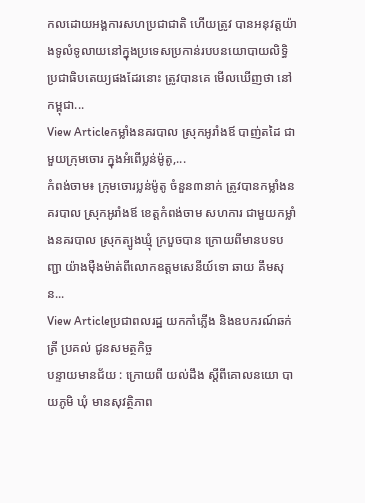កលដោយអង្គការសហប្រជាជាតិ ហើយត្រូវ បានអនុវត្តយ៉ាងទូលំទូលាយនៅក្នុងប្រទេសប្រកាន់របបនយោបាយលិទ្ធិប្រជាធិបតេយ្យផងដែរនោះ ត្រូវបានគេ មើលឃើញថា នៅកម្ពុជា...
View Articleកម្លាំងនគរបាល ស្រុកអូរាំងឪ បាញ់តដៃ ជាមួយក្រុមចោរ ក្នុងអំពើប្លន់ម៉ូតូ,...
កំពង់ចាម៖ ក្រុមចោរប្លន់ម៉ូតូ ចំនួន៣នាក់ ត្រូវបានកម្លាំងនគរបាល ស្រុកអូរាំងឪ ខេត្តកំពង់ចាម សហការ ជាមួយកម្លាំងនគរបាល ស្រុកត្បូងឃ្មុំ ក្របួចបាន ក្រោយពីមានបទបញ្ជា យ៉ាងម៉ឺងម៉ាត់ពីលោកឧត្តមសេនីយ៍ទោ ឆាយ គឹមសុន...
View Articleប្រជាពលរដ្ឋ យកកាំភ្លើង និងឧបករណ៍ឆក់ត្រី ប្រគល់ ជូនសមត្ថកិច្ច
បន្ទាយមានជ័យ : ក្រោយពី យល់ដឹង ស្តីពីគោលនយោ បាយភូមិ ឃុំ មានសុវត្ថិភាព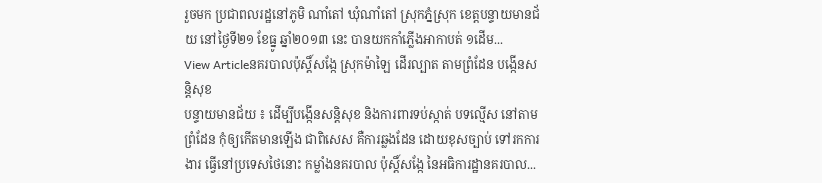រួចមក ប្រជាពលរដ្ឋនៅភូមិ ណាំតៅ ឃុំណាំតៅ ស្រុកភ្នំស្រុក ខេត្តបន្ទាយមានជ័យ នៅថ្ងៃទី២១ ខែធ្នូ ឆ្នាំ២០១៣ នេះ បានយកកាំភ្លើងអាកាបត់ ១ដើម...
View Articleនគរបាលប៉ុស្តិ៍សង្កែ ស្រុកម៉ាឡៃ ដើរល្បាត តាមព្រំដែន បង្កើនសន្តិសុខ
បន្ទាយមានជ័យ ៖ ដើម្បីបង្កើនសន្តិសុខ និងការពារទប់ស្កាត់ បទល្មើស នៅតាមព្រំដែន កុំឲ្យកើតមានឡើង ជាពិសេស គឺការឆ្លងដែន ដោយខុសច្បាប់ ទៅរកការងារ ធ្វើនៅប្រទេសថៃនោះ កម្លាំងនគរបាល ប៉ុស្តិ៍សង្កែ នៃអធិការដ្ឋានគរបាល...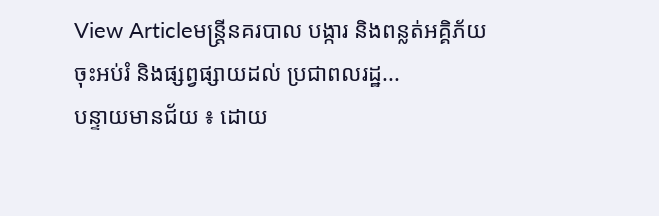View Articleមន្រ្តីនគរបាល បង្ការ និងពន្លត់អគ្គិភ័យ ចុះអប់រំ និងផ្សព្វផ្សាយដល់ ប្រជាពលរដ្ឋ...
បន្ទាយមានជ័យ ៖ ដោយ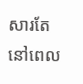សារតែ នៅពេល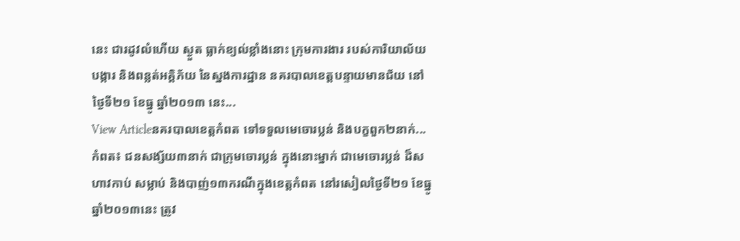នេះ ជារដូវលំហើយ ស្ងួត ធ្លាក់ខ្យល់ខ្លាំងនោះ ក្រុមការងារ របស់ការិយាល័យ បង្ការ និងពន្លត់អគ្គិភ័យ នៃស្នងការដ្ឋាន នគរបាលខេត្តបន្ទាយមានជ័យ នៅថ្ងៃទី២១ ខែធ្នូ ឆ្នាំ២០១៣ នេះ...
View Articleនគរបាលខេត្តកំពត ទៅទទួលមេចោរប្លន់ និងបក្ខពួក២នាក់...
កំពត៖ ជនសង្ស័យ៣នាក់ ជាក្រុមចោរប្លន់ ក្នុងនោះម្នាក់ ជាមេចោរប្លន់ ដ៏សហាវកាប់ សម្លាប់ និងបាញ់១៣ករណីក្នុងខេត្តកំពត នៅរសៀលថ្ងៃទី២១ ខែធ្នូ ឆ្នាំ២០១៣នេះ ត្រូវ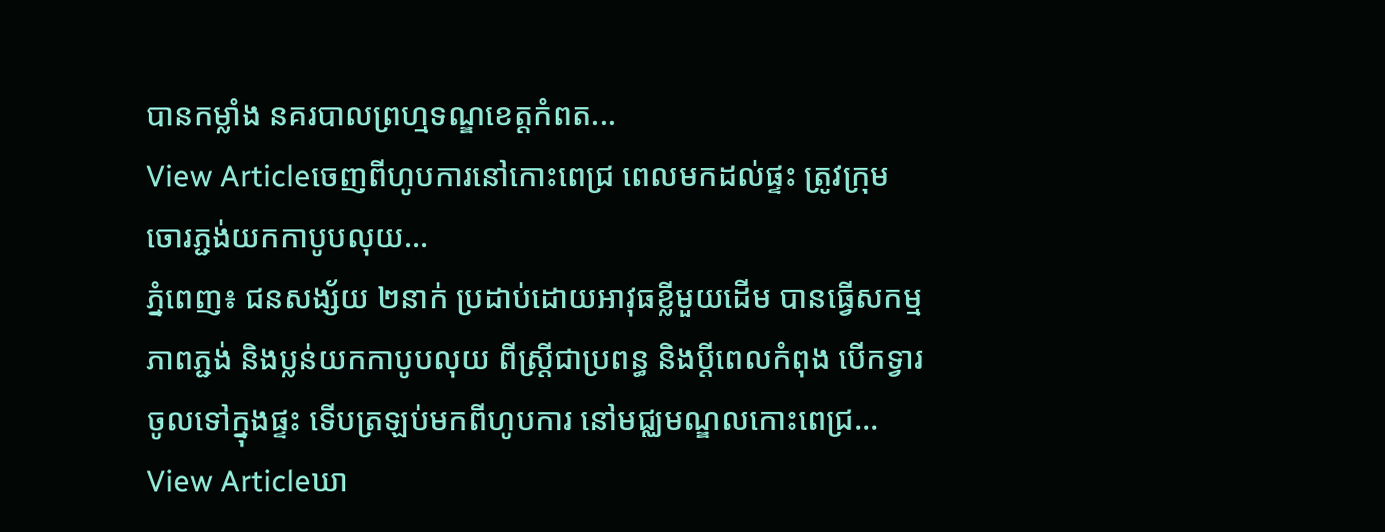បានកម្លាំង នគរបាលព្រហ្មទណ្ឌខេត្តកំពត...
View Articleចេញពីហូបការនៅកោះពេជ្រ ពេលមកដល់ផ្ទះ ត្រូវក្រុមចោរភ្ជង់យកកាបូបលុយ...
ភ្នំពេញ៖ ជនសង្ស័យ ២នាក់ ប្រដាប់ដោយអាវុធខ្លីមួយដើម បានធ្វើសកម្មភាពភ្ជង់ និងប្លន់យកកាបូបលុយ ពីស្រ្តីជាប្រពន្ធ និងប្តីពេលកំពុង បើកទ្វារចូលទៅក្នុងផ្ទះ ទើបត្រឡប់មកពីហូបការ នៅមជ្ឈមណ្ឌលកោះពេជ្រ...
View Articleឃា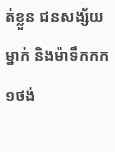ត់ខ្លួន ជនសង្ស័យម្នាក់ និងម៉ាទឹកកក ១ថង់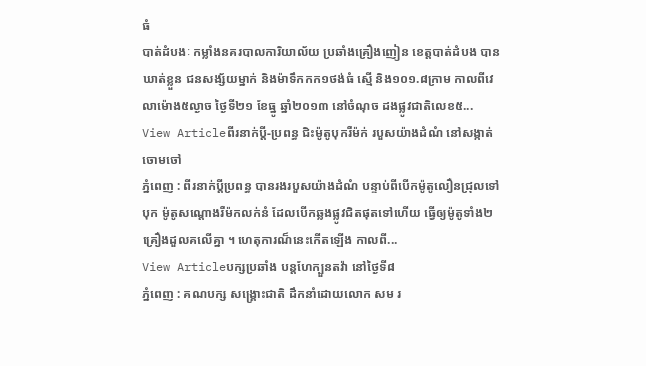ធំ
បាត់ដំបងៈ កម្លាំងនគរបាលការិយាល័យ ប្រឆាំងគ្រឿងញៀន ខេត្តបាត់ដំបង បានឃាត់ខ្លួន ជនសង្ស័យម្នាក់ និងម៉ាទឹកកក១ថង់ធំ ស្មើ និង១០១.៨ក្រាម កាលពីវេលាម៉ោង៥ល្ងាច ថ្ងៃទី២១ ខែធ្នូ ឆ្នាំ២០១៣ នៅចំណុច ដងផ្លូវជាតិលេខ៥...
View Articleពីរនាក់ប្តី-ប្រពន្ធ ជិះម៉ូតូបុករឺម៉ក់ របួសយ៉ាងដំណំ នៅសង្កាត់ចោមចៅ
ភ្នំពេញ : ពីរនាក់ប្តីប្រពន្ធ បានរងរបួសយ៉ាងដំណំ បន្ទាប់ពីបើកម៉ូតូលឿនជ្រុលទៅបុក ម៉ូតូសណ្តោងរឺម៉កលក់នំ ដែលបើកឆ្លងផ្លូវជិតផុតទៅហើយ ធ្វើឲ្យម៉ូតូទាំង២គ្រឿងដួលគលើគ្នា ។ ហេតុការណ៏នេះកើតឡើង កាលពី...
View Articleបក្សប្រឆាំង បន្តហែក្បួនតវ៉ា នៅថ្ងៃទី៨
ភ្នំពេញ : គណបក្ស សង្រ្គោះជាតិ ដឹកនាំដោយលោក សម រ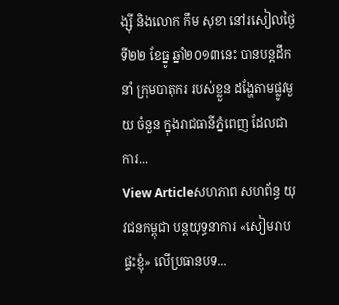ង្ស៊ី និងលោក កឹម សុខា នៅរសៀលថ្ងៃទី២២ ខែធ្នូ ឆ្នាំ២០១៣នេះ បានបន្តដឹកនាំ ក្រុមបាតុករ របស់ខ្លួន ដង្ហែតាមផ្លូវមួយ ចំនួន ក្នុងរាជធានីភ្នំពេញ ដែលជាការ...
View Articleសហភាព សហព័ន្ធ យុវជនកម្ពុជា បន្តយុទ្ធនាការ «សៀមរាបផ្ទះខ្ញុំ» លើប្រធានបទ...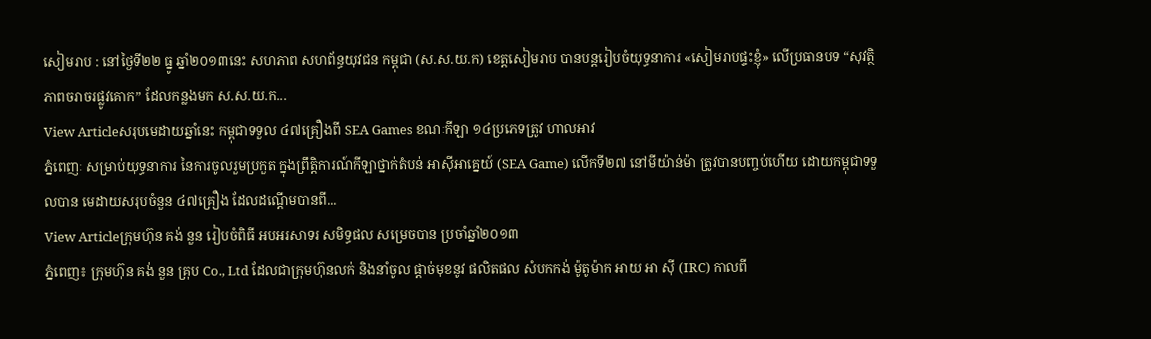សៀមរាប : នៅថ្ងៃទី២២ ធ្នូ ឆ្នាំ២០១៣នេះ សហភាព សហព័ន្ធយុវជន កម្ពុជា (ស.ស.យ.ក) ខេត្តសៀមរាប បានបន្តរៀបចំយុទ្ធនាការ «សៀមរាបផ្ទះខ្ញុំ» លើប្រធានបទ “សុវត្ថិភាពចរាចរផ្លូវគោក” ដែលកន្លងមក ស.ស.យ.ក...
View Articleសរុបមេដាយឆ្នាំនេះ កម្ពុជាទទួល ៤៧គ្រឿងពី SEA Games ខណៈកីឡា ១៤ប្រភេទត្រូវ ហាលអាវ
ភ្នំពេញៈ សម្រាប់យុទ្ធនាការ នៃការចូលរួមប្រកួត ក្នុងព្រឹត្តិការណ៍កីឡាថ្នាក់តំបន់ អាស៊ីអាគ្នេយ៍ (SEA Game) លើកទី២៧ នៅមីយ៉ាន់ម៉ា ត្រូវបានបញ្ចប់ហើយ ដោយកម្ពុជាទទួលបាន មេដាយសរុបចំនួន ៤៧គ្រឿង ដែលដណ្ដើមបានពី...
View Articleក្រុមហ៊ុន គង់ នួន រៀបចំពិធី អបអរសាទរ សមិទ្ធផល សម្រេចបាន ប្រចាំឆ្នាំ២០១៣
ភ្នំពេញ៖ ក្រុមហ៊ុន គង់ នួន គ្រុប Co., Ltd ដែលជាក្រុមហ៊ុនលក់ និងនាំចូល ផ្ដាច់មុខនូវ ផលិតផល សំបកកង់ ម៉ូតូម៉ាក អាយ អា ស៊ី (IRC) កាលពី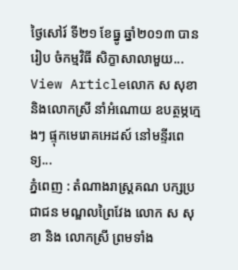ថ្ងៃសៅរ៍ ទី២១ ខែធ្នូ ឆ្នាំ២០១៣ បានរៀប ចំកម្មវិធី សិក្ខាសាលាមួយ...
View Articleលោក ស សុខា និងលោកស្រី នាំអំណោយ ឧបត្ថម្ភក្មេងៗ ផ្ទុកមេរោគអេដស៍ នៅមន្ទីរពេទ្យ...
ភ្នំពេញ : តំណាងរាស្រ្តគណ បក្សប្រជាជន មណ្ឌលព្រៃវែង លោក ស សុខា និង លោកស្រី ព្រមទាំង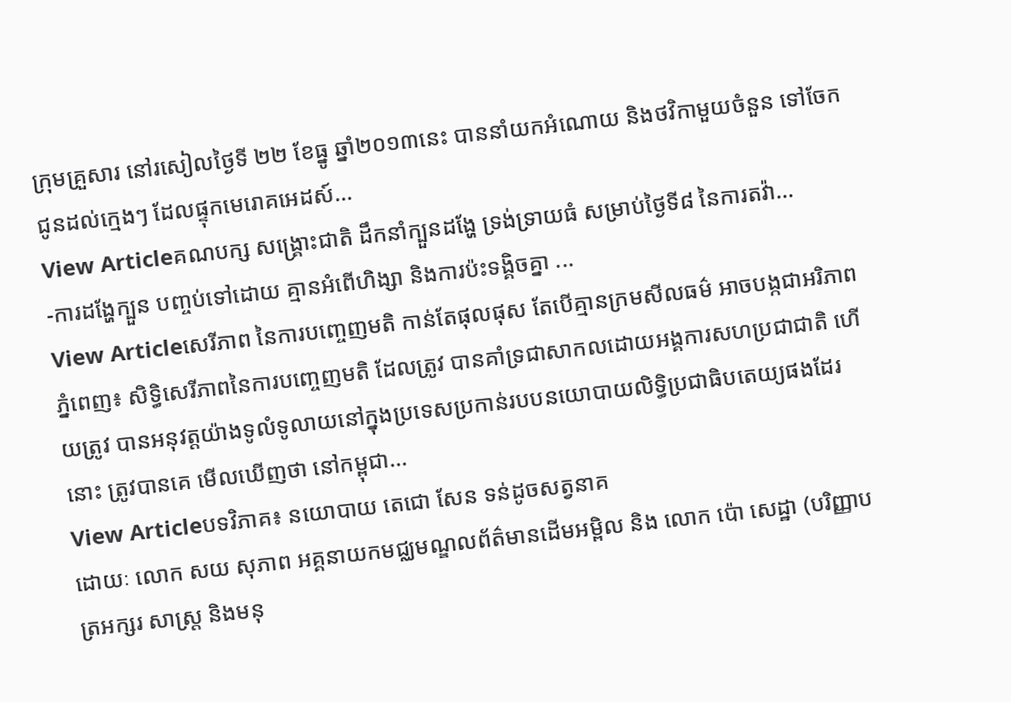ក្រុមគ្រួសារ នៅរសៀលថ្ងៃទី ២២ ខែធ្នូ ឆ្នាំ២០១៣នេះ បាននាំយកអំណោយ និងថវិកាមួយចំនួន ទៅចែក ជូនដល់ក្មេងៗ ដែលផ្ទុកមេរោគអេដស៍...
View Articleគណបក្ស សង្គ្រោះជាតិ ដឹកនាំក្បួនដង្ហែ ទ្រង់ទ្រាយធំ សម្រាប់ថ្ងៃទី៨ នៃការតវ៉ា...
-ការដង្ហែក្បួន បញ្ចប់ទៅដោយ គ្មានអំពើហិង្សា និងការប៉ះទង្គិចគ្នា ...
View Articleសេរីភាព នៃការបញ្ចេញមតិ កាន់តែផុលផុស តែបើគ្មានក្រមសីលធម៌ អាចបង្កជាអរិភាព
ភ្នំពេញ៖ សិទ្ធិសេរីភាពនៃការបញ្ចេញមតិ ដែលត្រូវ បានគាំទ្រជាសាកលដោយអង្គការសហប្រជាជាតិ ហើយត្រូវ បានអនុវត្តយ៉ាងទូលំទូលាយនៅក្នុងប្រទេសប្រកាន់របបនយោបាយលិទ្ធិប្រជាធិបតេយ្យផងដែរនោះ ត្រូវបានគេ មើលឃើញថា នៅកម្ពុជា...
View Articleបទវិភាគ៖ នយោបាយ តេជោ សែន ទន់ដូចសត្វនាគ
ដោយៈ លោក សយ សុភាព អគ្គនាយកមជ្ឈមណ្ឌលព័ត៌មានដើមអម្ពិល និង លោក ប៉ោ សេដ្ឋា (បរិញ្ញាបត្រអក្សរ សាស្រ្ត និងមនុ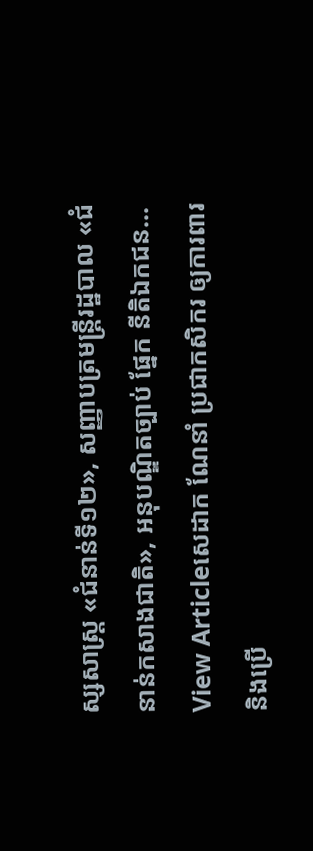ស្សសាស្រ្ត «ជំនាន់ទី១២», សញ្ញាបត្រមន្រ្តីរដ្ឋបាល «ជំនាន់កសាងជាតិ», អនុបណ្ឌិតច្បាប់ ផ្នែក នីតិឯកជន...
View Articleសេដាក ណែនាំ ប្រជាកសិករ ឲ្យការពារ និងប្រើ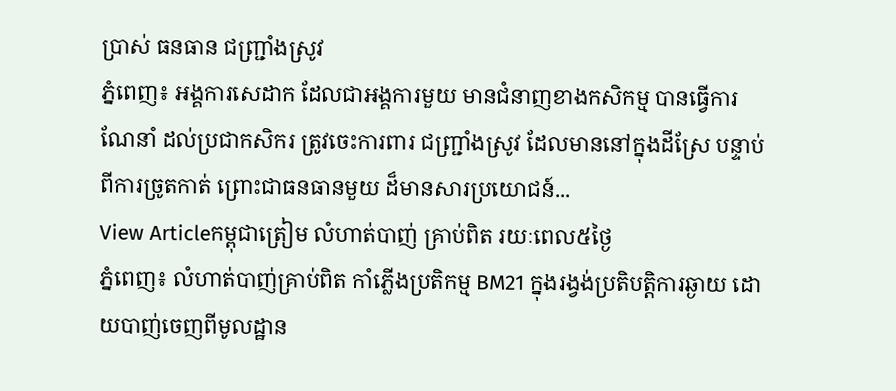ប្រាស់ ធនធាន ជញ្ជ្រាំងស្រូវ
ភ្នំពេញ៖ អង្គការសេដាក ដែលជាអង្គការមួយ មានជំនាញខាងកសិកម្ម បានធ្វើការណែនាំ ដល់ប្រជាកសិករ ត្រូវចេះការពារ ជញ្ជ្រាំងស្រូវ ដែលមាននៅក្នុងដីស្រែ បន្ទាប់ពីការច្រូតកាត់ ព្រោះជាធនធានមួយ ដ៏មានសារប្រយោជន៍...
View Articleកម្ពុជាត្រៀម លំហាត់បាញ់ គ្រាប់ពិត រយៈពេល៥ថ្ងៃ
ភ្នំពេញ៖ លំហាត់បាញ់គ្រាប់ពិត កាំភ្លើងប្រតិកម្ម BM21 ក្នុងរង្វង់ប្រតិបត្តិការឆ្ងាយ ដោយបាញ់ចេញពីមូលដ្ឋាន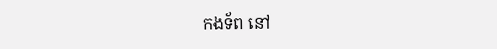កងទ័ព នៅ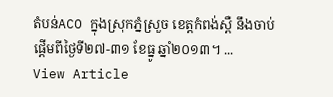តំបន់ACO ក្នុងស្រុកភ្នំស្រួច ខេត្តកំពង់ស្ពឺ នឹងចាប់ផ្តើមពីថ្ងៃទី២៧-៣១ ខែធ្នូ ឆ្នាំ២០១៣។ ...
View Article